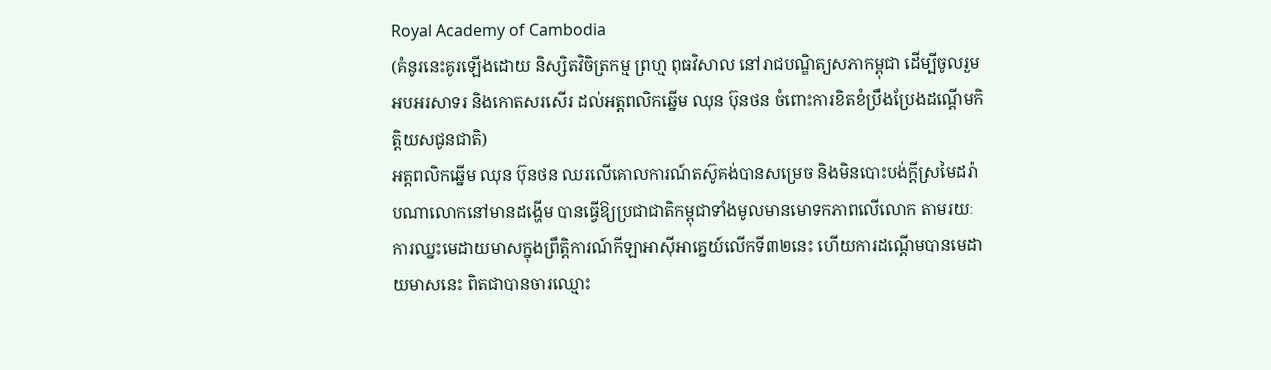Royal Academy of Cambodia
(គំនូរនេះគូរឡើងដោយ និស្សិតវិចិត្រកម្ម ព្រហ្ម ពុធវិសាល នៅរាជបណ្ឌិត្យសភាកម្ពុជា ដើម្បីចូលរួមអបអរសាទរ និងកោតសរសើរ ដល់អត្តពលិកឆ្នើម ឈុន ប៊ុនថន ចំពោះការខិតខំប្រឹងប្រែងដណ្តើមកិត្តិយសជូនជាតិ)
អត្តពលិកឆ្នើម ឈុន ប៊ុនថន ឈរលើគោលការណ៍តស៊ូគង់បានសម្រេច និងមិនបោះបង់ក្តីស្រមៃដរ៉ាបណាលោកនៅមានដង្ហើម បានធ្វើឱ្យប្រជាជាតិកម្ពុជាទាំងមូលមានមោទកភាពលើលោក តាមរយៈការឈ្នះមេដាយមាសក្នុងព្រឹត្តិការណ៍កីឡាអាស៊ីអាគ្នេយ៍លើកទី៣២នេះ ហើយការដណ្តើមបានមេដាយមាសនេះ ពិតជាបានចារឈ្មោះ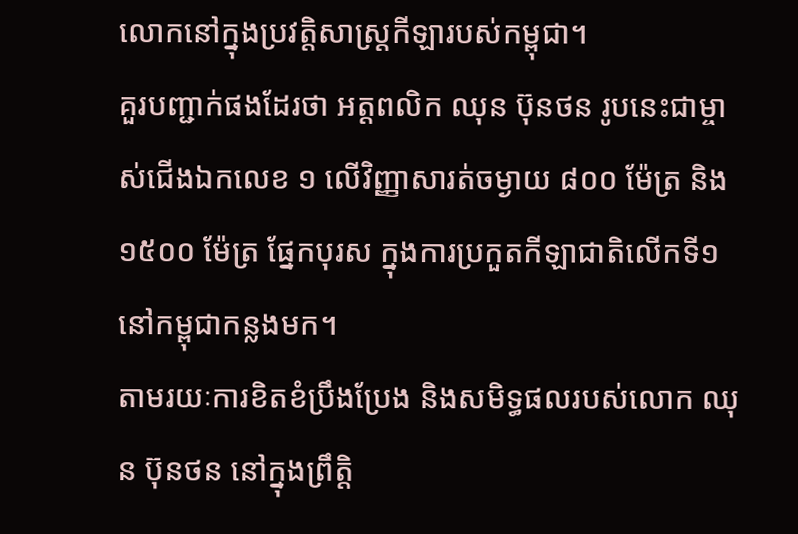លោកនៅក្នុងប្រវត្តិសាស្ត្រកីឡារបស់កម្ពុជា។
គួរបញ្ជាក់ផងដែរថា អត្តពលិក ឈុន ប៊ុនថន រូបនេះជាម្ចាស់ជើងឯកលេខ ១ លើវិញ្ញាសារត់ចម្ងាយ ៨០០ ម៉ែត្រ និង ១៥០០ ម៉ែត្រ ផ្នែកបុរស ក្នុងការប្រកួតកីឡាជាតិលើកទី១ នៅកម្ពុជាកន្លងមក។
តាមរយៈការខិតខំប្រឹងប្រែង និងសមិទ្ធផលរបស់លោក ឈុន ប៊ុនថន នៅក្នុងព្រឹត្តិ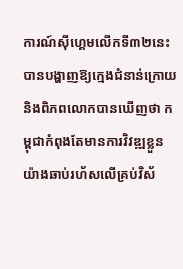ការណ៍ស៊ីហ្គេមលើកទី៣២នេះ បានបង្ហាញឱ្យក្មេងជំនាន់ក្រោយ និងពិភពលោកបានឃើញថា កម្ពុជាកំពុងតែមានការវិវឌ្ឍខ្លួនយ៉ាងឆាប់រហ័សលើគ្រប់វិស័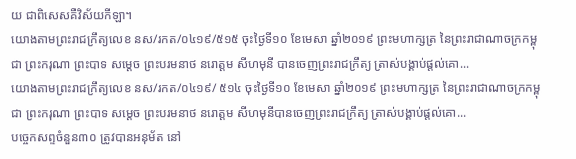យ ជាពិសេសគឺវិស័យកីឡា។
យោងតាមព្រះរាជក្រឹត្យលេខ នស/រកត/០៤១៩/៥១៥ ចុះថ្ងៃទី១០ ខែមេសា ឆ្នាំ២០១៩ ព្រះមហាក្សត្រ នៃព្រះរាជាណាចក្រកម្ពុជា ព្រះករុណា ព្រះបាទ សម្តេច ព្រះបរមនាថ នរោត្តម សីហមុនី បានចេញព្រះរាជក្រឹត្យ ត្រាស់បង្គាប់ផ្តល់គោ...
យោងតាមព្រះរាជក្រឹត្យលេខ នស/រកត/០៤១៩/ ៥១៤ ចុះថ្ងៃទី១០ ខែមេសា ឆ្នាំ២០១៩ ព្រះមហាក្សត្រ នៃព្រះរាជាណាចក្រកម្ពុជា ព្រះករុណា ព្រះបាទ សម្តេច ព្រះបរមនាថ នរោត្តម សីហមុនីបានចេញព្រះរាជក្រឹត្យ ត្រាស់បង្គាប់ផ្តល់គោ...
បច្ចេកសព្ទចំនួន៣០ ត្រូវបានអនុម័ត នៅ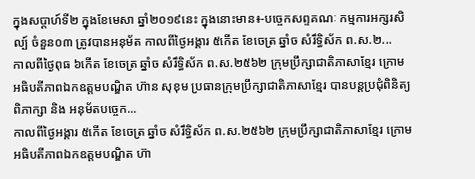ក្នុងសប្តាហ៍ទី២ ក្នុងខែមេសា ឆ្នាំ២០១៩នេះ ក្នុងនោះមាន៖-បច្ចេកសព្ទគណៈ កម្មការអក្សរសិល្ប៍ ចំនួន០៣ ត្រូវបានអនុម័ត កាលពីថ្ងៃអង្គារ ៥កើត ខែចេត្រ ឆ្នាំច សំរឹទ្ធិស័ក ព.ស.២...
កាលពីថ្ងៃពុធ ៦កេីត ខែចេត្រ ឆ្នាំច សំរឹទ្ធិស័ក ព.ស.២៥៦២ ក្រុមប្រឹក្សាជាតិភាសាខ្មែរ ក្រោមអធិបតីភាពឯកឧត្តមបណ្ឌិត ហ៊ាន សុខុម ប្រធានក្រុមប្រឹក្សាជាតិភាសាខ្មែរ បានបន្តប្រជុំពិនិត្យ ពិភាក្សា និង អនុម័តបច្ចេក...
កាលពីថ្ងៃអង្គារ ៥កេីត ខែចេត្រ ឆ្នាំច សំរឹទ្ធិស័ក ព.ស.២៥៦២ ក្រុមប្រឹក្សាជាតិភាសាខ្មែរ ក្រោមអធិបតីភាពឯកឧត្តមបណ្ឌិត ហ៊ា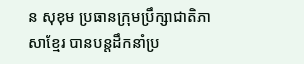ន សុខុម ប្រធានក្រុមប្រឹក្សាជាតិភាសាខ្មែរ បានបន្តដឹកនាំប្រ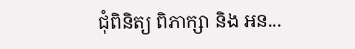ជុំពិនិត្យ ពិភាក្សា និង អន...